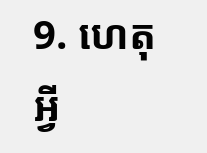9. ហេតុអ្វី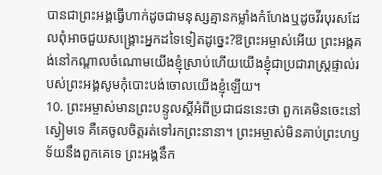បានជាព្រះអង្គធ្វើហាក់ដូចជាមនុស្សគ្មានកម្លាំងកំហែងឬដូចវីរបុរសដែលពុំអាចជួយសង្គ្រោះអ្នកដទៃទៀតដូច្នេះ?ឱព្រះអម្ចាស់អើយ ព្រះអង្គគង់នៅកណ្ដាលចំណោមយើងខ្ញុំស្រាប់ហើយយើងខ្ញុំជាប្រជារាស្ត្រផ្ទាល់របស់ព្រះអង្គសូមកុំបោះបង់ចោលយើងខ្ញុំឡើយ។
10. ព្រះអម្ចាស់មានព្រះបន្ទូលស្ដីអំពីប្រជាជននេះថា ពួកគេមិនចេះនៅស្ងៀមទេ គឺគេចូលចិត្តរត់ទៅរកព្រះនានា។ ព្រះអម្ចាស់មិនគាប់ព្រះហឫទ័យនឹងពួកគេទេ ព្រះអង្គនឹក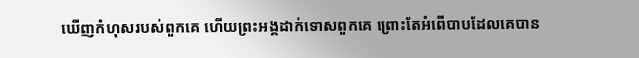ឃើញកំហុសរបស់ពួកគេ ហើយព្រះអង្គដាក់ទោសពួកគេ ព្រោះតែអំពើបាបដែលគេបាន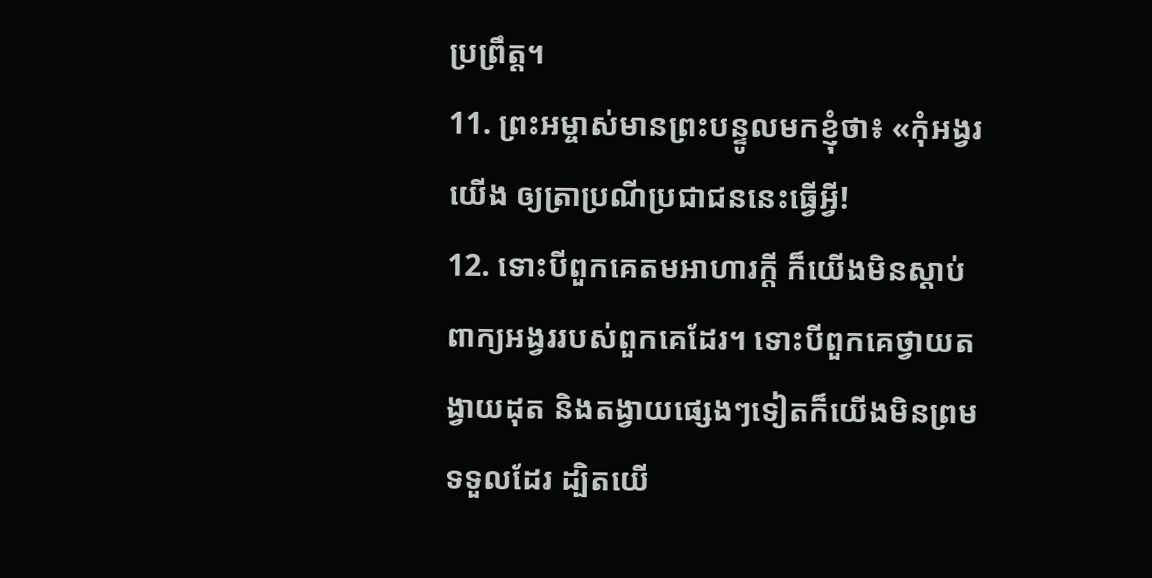ប្រព្រឹត្ត។
11. ព្រះអម្ចាស់មានព្រះបន្ទូលមកខ្ញុំថា៖ «កុំអង្វរយើង ឲ្យត្រាប្រណីប្រជាជននេះធ្វើអ្វី!
12. ទោះបីពួកគេតមអាហារក្ដី ក៏យើងមិនស្ដាប់ពាក្យអង្វររបស់ពួកគេដែរ។ ទោះបីពួកគេថ្វាយតង្វាយដុត និងតង្វាយផ្សេងៗទៀតក៏យើងមិនព្រមទទួលដែរ ដ្បិតយើ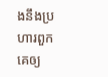ងនឹងប្រហារពួកគេឲ្យ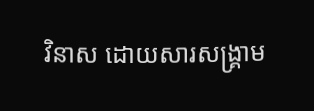វិនាស ដោយសារសង្គ្រាម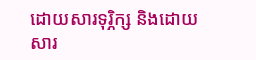ដោយសារទុរ្ភិក្ស និងដោយសារ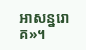អាសន្នរោគ»។